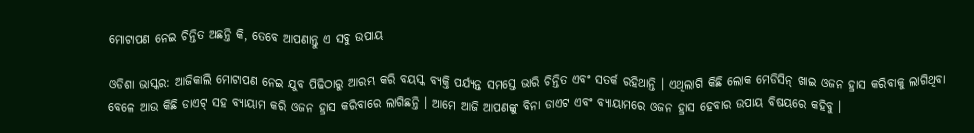ମୋଟାପଣ ନେଇ ଚିନ୍ତିତ ଅଛନ୍ତି କି, ତେବେ ଆପଣାନ୍ତୁ ଏ ସବୁ ଉପାୟ

ଓଡିଶା ଭାସ୍କର: ଆଜିକାଲି ମୋଟାପଣ ନେଇ ଯୁବ ପିଢିଠାରୁ ଆରମ୍ଭ କରି ବୟସ୍କ ବ୍ୟକ୍ତି ପର୍ଯ୍ୟନ୍ତ ସମସ୍ତେ ଭାରି ଚିନ୍ତିତ ଏବଂ ସତର୍କ ରହିଥାନ୍ତି । ଏଥିଲାଗି କିଛି ଲୋକ ମେଡିସିନ୍ ଖାଇ ଓଜନ ହ୍ରାସ କରିବାକୁ ଲାଗିଥିବା ବେଳେ ଆଉ କିଛି ଡାଏଟ୍ ସହ ବ୍ୟାୟାମ କରି ଓଜନ ହ୍ରାସ କରିବାରେ ଲାଗିଛନ୍ତି । ଆମେ ଆଜି ଆପଣଙ୍କୁ ବିନା ଡାଏଟ ଏବଂ ବ୍ୟାୟାମରେ ଓଜନ ହ୍ରାସ ହେବାର ଉପାୟ ବିଷୟରେ କହିବୁ ।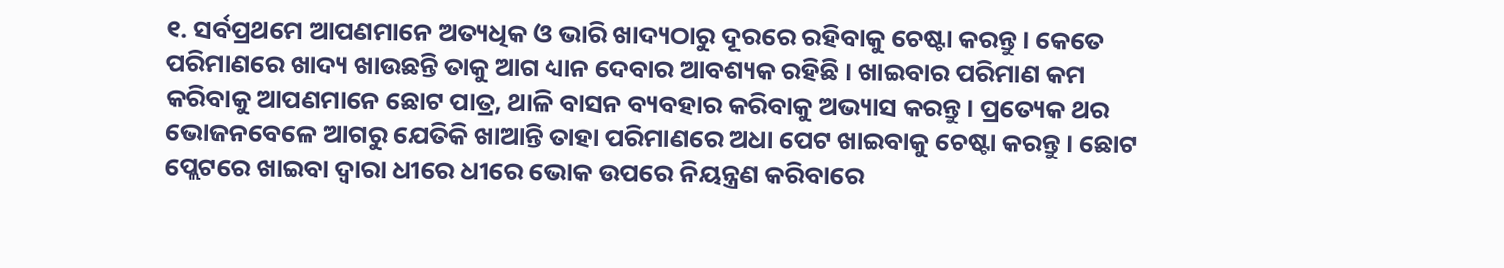୧. ସର୍ବପ୍ରଥମେ ଆପଣମାନେ ଅତ୍ୟଧିକ ଓ ଭାରି ଖାଦ୍ୟଠାରୁ ଦୂରରେ ରହିବାକୁ ଚେଷ୍ଟା କରନ୍ତୁ । କେତେ ପରିମାଣରେ ଖାଦ୍ୟ ଖାଉଛନ୍ତି ତାକୁ ଆଗ ଧ୍ୟାନ ଦେବାର ଆବଶ୍ୟକ ରହିଛି । ଖାଇବାର ପରିମାଣ କମ କରିବାକୁ ଆପଣମାନେ ଛୋଟ ପାତ୍ର, ଥାଳି ବାସନ ବ୍ୟବହାର କରିବାକୁ ଅଭ୍ୟାସ କରନ୍ତୁ । ପ୍ରତ୍ୟେକ ଥର ଭୋଜନବେଳେ ଆଗରୁ ଯେତିକି ଖାଆନ୍ତି ତାହା ପରିମାଣରେ ଅଧା ପେଟ ଖାଇବାକୁ ଚେଷ୍ଟା କରନ୍ତୁ । ଛୋଟ ପ୍ଲେଟରେ ଖାଇବା ଦ୍ୱାରା ଧୀରେ ଧୀରେ ଭୋକ ଉପରେ ନିୟନ୍ତ୍ରଣ କରିବାରେ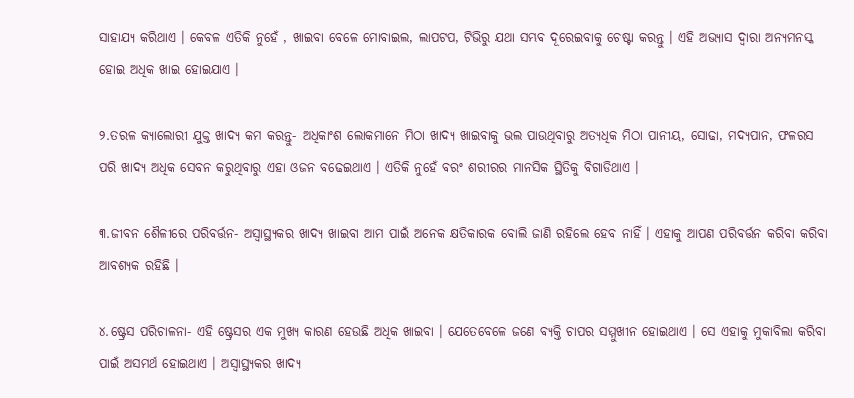ସାହାଯ୍ୟ କରିଥାଏ । କେବଳ ଏତିକି ନୁହେଁ , ଖାଇବା ବେଳେ ମୋବାଇଲ, ଲାପଟପ, ଟିଭିରୁ ଯଥା ସମ୍ଭବ ଦୂରେଇବାକୁ ଚେଷ୍ଟା କରନ୍ତୁ । ଏହି ଅଭ୍ୟାସ ଦ୍ୱାରା ଅନ୍ୟମନସ୍କ ହୋଇ ଅଧିକ ଖାଇ ହୋଇଯାଏ ।

୨.ତରଳ କ୍ୟାଲୋରୀ ଯୁକ୍ତ ଖାଦ୍ୟ କମ କରନ୍ତୁ- ଅଧିକାଂଶ ଲୋକମାନେ ମିଠା ଖାଦ୍ୟ ଖାଇବାକୁ ଭଲ ପାଉଥିବାରୁ ଅତ୍ୟଧିକ ମିଠା ପାନୀୟ, ସୋଢା, ମଦ୍ୟପାନ, ଫଳରସ ପରି ଖାଦ୍ୟ ଅଧିକ ସେବନ କରୁଥିବାରୁ ଏହା ଓଜନ ବଢେଇଥାଏ । ଏତିକି ନୁହେଁ ବରଂ ଶରୀରର ମାନସିକ ସ୍ଥିତିକୁ ବିଗାଡିଥାଏ ।

୩.ଜୀବନ ଶୈଳୀରେ ପରିବର୍ତ୍ତନ- ଅସ୍ୱାସ୍ଥ୍ୟକର ଖାଦ୍ୟ ଖାଇବା ଆମ ପାଇଁ ଅନେକ କ୍ଷତିକାରକ ବୋଲି ଜାଣି ରହିଲେ ହେବ ନାହିଁ । ଏହାକୁ ଆପଣ ପରିବର୍ତ୍ତନ କରିବା କରିବା ଆବଶ୍ୟକ ରହିଛି ।

୪.ଷ୍ଟ୍ରେସ ପରିଚାଳନା- ଏହି ଷ୍ଟ୍ରେସର ଏକ ମୁଖ୍ୟ କାରଣ ହେଉଛି ଅଧିକ ଖାଇବା । ଯେତେବେଳେ ଜଣେ ବ୍ୟକ୍ତି ଚାପର ସମ୍ମୁଖୀନ ହୋଇଥାଏ । ସେ ଏହାକୁ ମୁକାବିଲା କରିବା ପାଇଁ ଅସମର୍ଥ ହୋଇଥାଏ । ଅସ୍ୱାସ୍ଥ୍ୟକର ଖାଦ୍ୟ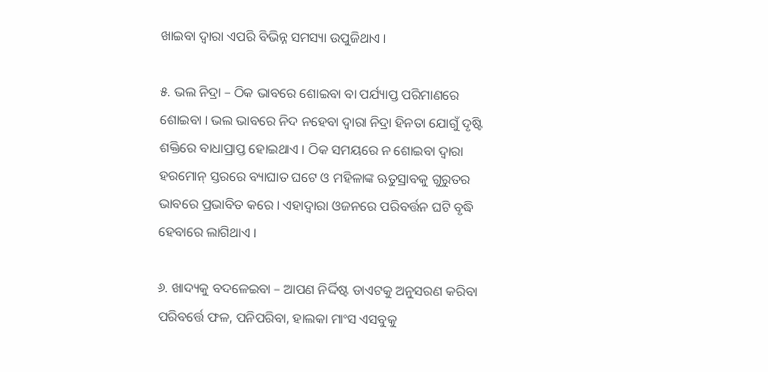ଖାଇବା ଦ୍ୱାରା ଏପରି ବିଭିନ୍ନ ସମସ୍ୟା ଉପୁଜିଥାଏ ।

୫. ଭଲ ନିଦ୍ରା – ଠିକ ଭାବରେ ଶୋଇବା ବା ପର୍ଯ୍ୟାପ୍ତ ପରିମାଣରେ ଶୋଇବା । ଭଲ ଭାବରେ ନିଦ ନହେବା ଦ୍ୱାରା ନିଦ୍ରା ହିନତା ଯୋଗୁଁ ଦୃଷ୍ଟି ଶକ୍ତିରେ ବାଧାପ୍ରାପ୍ତ ହୋଇଥାଏ । ଠିକ ସମୟରେ ନ ଶୋଇବା ଦ୍ୱାରା ହରମୋନ୍ ସ୍ତରରେ ବ୍ୟାଘାତ ଘଟେ ଓ ମହିଳାଙ୍କ ଋତୁସ୍ରାବକୁ ଗୁରୁତର ଭାବରେ ପ୍ରଭାବିତ କରେ । ଏହାଦ୍ୱାରା ଓଜନରେ ପରିବର୍ତ୍ତନ ଘଟି ବୃଦ୍ଧି ହେବାରେ ଲାଗିଥାଏ ।

୬. ଖାଦ୍ୟକୁ ବଦଳେଇବା – ଆପଣ ନିର୍ଦ୍ଦିଷ୍ଟ ଡାଏଟକୁ ଅନୁସରଣ କରିବା ପରିବର୍ତ୍ତେ ଫଳ, ପନିପରିବା, ହାଲକା ମାଂସ ଏସବୁକୁ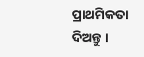ପ୍ରାଥମିକତା ଦିଅନ୍ତୁ ।